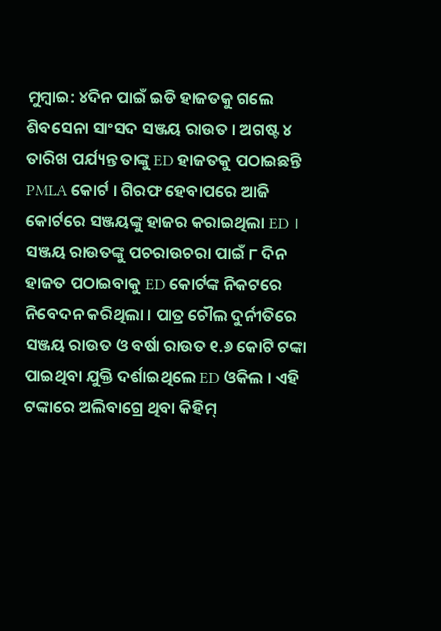ମୁମ୍ବାଇ: ୪ଦିନ ପାଇଁ ଇଡି ହାଜତକୁ ଗଲେ ଶିବସେନା ସାଂସଦ ସଞ୍ଜୟ ରାଉତ । ଅଗଷ୍ଟ ୪ ତାରିଖ ପର୍ଯ୍ୟନ୍ତ ତାଙ୍କୁ ED ହାଜତକୁ ପଠାଇଛନ୍ତି PMLA କୋର୍ଟ । ଗିରଫ ହେବାପରେ ଆଜି କୋର୍ଟରେ ସଞ୍ଜୟଙ୍କୁ ହାଜର କରାଇଥିଲା ED ।
ସଞ୍ଜୟ ରାଉତଙ୍କୁ ପଚରାଉଚରା ପାଇଁ ୮ ଦିନ ହାଜତ ପଠାଇବାକୁ ED କୋର୍ଟଙ୍କ ନିକଟରେ ନିବେଦନ କରିଥିଲା । ପାତ୍ର ଚୌଲ ଦୁର୍ନୀତିରେ ସଞ୍ଜୟ ରାଉତ ଓ ବର୍ଷା ରାଉତ ୧.୬ କୋଟି ଟଙ୍କା ପାଇଥିବା ଯୁକ୍ତି ଦର୍ଶାଇଥିଲେ ED ଓକିଲ । ଏହି ଟଙ୍କାରେ ଅଲିବାଗ୍ରେ ଥିବା କିହିମ୍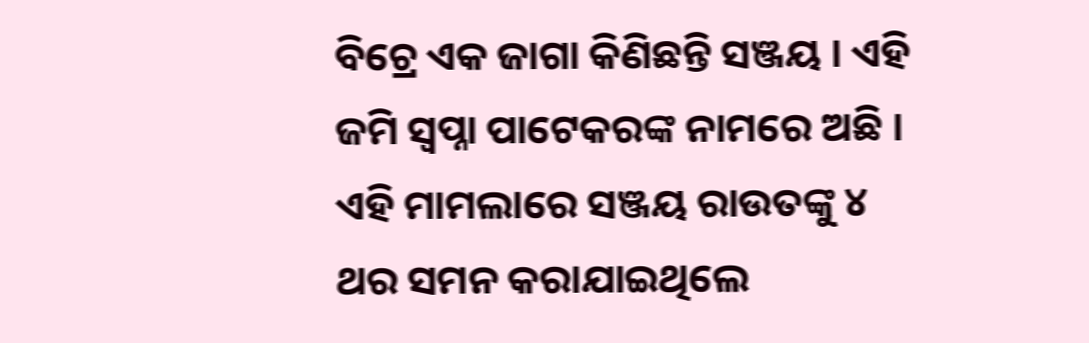ବିଚ୍ରେ ଏକ ଜାଗା କିଣିଛନ୍ତି ସଞ୍ଜୟ । ଏହି ଜମି ସ୍ବପ୍ନା ପାଟେକରଙ୍କ ନାମରେ ଅଛି ।
ଏହି ମାମଲାରେ ସଞ୍ଜୟ ରାଉତଙ୍କୁ ୪ ଥର ସମନ କରାଯାଇଥିଲେ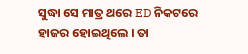ସୁଦ୍ଧା ସେ ମାତ୍ର ଥରେ ED ନିକଟରେ ହାଜର ହୋଇଥିଲେ । ତା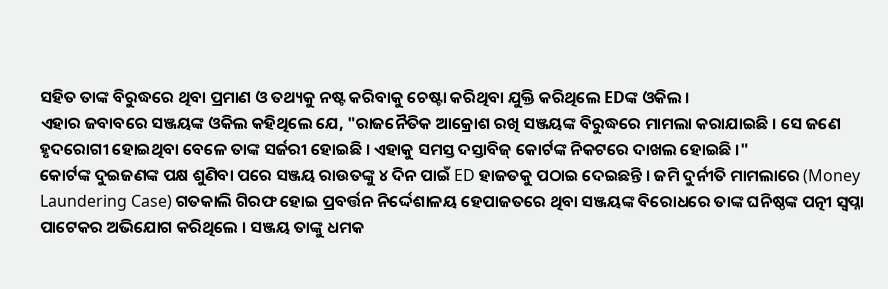ସହିତ ତାଙ୍କ ବିରୁଦ୍ଧରେ ଥିବା ପ୍ରମାଣ ଓ ତଥ୍ୟକୁ ନଷ୍ଟ କରିବାକୁ ଚେଷ୍ଟା କରିଥିବା ଯୁକ୍ତି କରିଥିଲେ EDଙ୍କ ଓକିଲ ।
ଏହାର ଜବାବରେ ସଞ୍ଜୟଙ୍କ ଓକିଲ କହିଥିଲେ ଯେ, "ରାଜନୈତିକ ଆକ୍ରୋଶ ରଖି ସଞ୍ଜୟଙ୍କ ବିରୁଦ୍ଧରେ ମାମଲା କରାଯାଇଛି । ସେ ଜଣେ ହୃଦରୋଗୀ ହୋଇଥିବା ବେଳେ ତାଙ୍କ ସର୍ଜରୀ ହୋଇଛି । ଏହାକୁ ସମସ୍ତ ଦସ୍ତାବିଜ୍ କୋର୍ଟଙ୍କ ନିକଟରେ ଦାଖଲ ହୋଇଛି ।"
କୋର୍ଟଙ୍କ ଦୁଇଜଣଙ୍କ ପକ୍ଷ ଶୁଣିବା ପରେ ସଞ୍ଜୟ ରାଉତଙ୍କୁ ୪ ଦିନ ପାଇଁ ED ହାଜତକୁ ପଠାଇ ଦେଇଛନ୍ତି । ଜମି ଦୁର୍ନୀତି ମାମଲାରେ (Money Laundering Case) ଗତକାଲି ଗିରଫ ହୋଇ ପ୍ରବର୍ତ୍ତନ ନିର୍ଦ୍ଦେଶାଳୟ ହେପାଜତରେ ଥିବା ସଞ୍ଜୟଙ୍କ ବିରୋଧରେ ତାଙ୍କ ଘନିଷ୍ଠଙ୍କ ପତ୍ନୀ ସ୍ବପ୍ନା ପାଟେକର ଅଭିଯୋଗ କରିଥିଲେ । ସଞ୍ଜୟ ତାଙ୍କୁ ଧମକ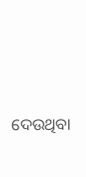ଦେଉଥିବା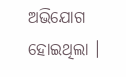ଅଭିଯୋଗ ହୋଇଥିଲା ।